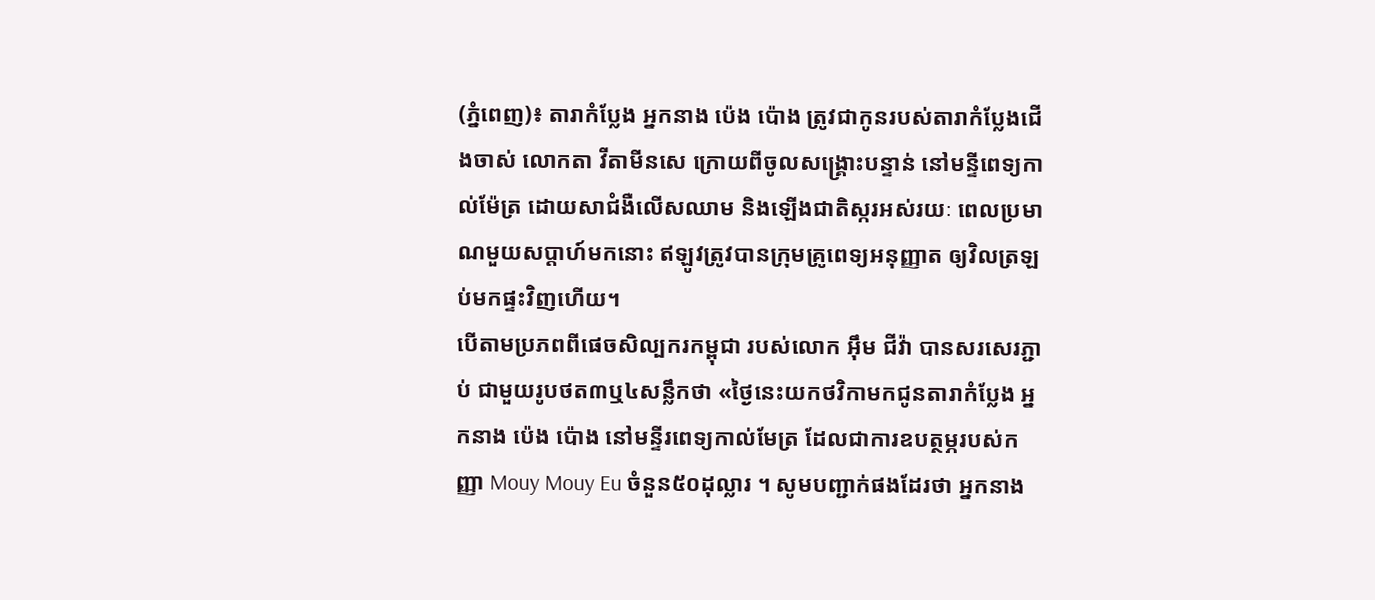(ភ្នំពេញ)៖ តារាកំប្លែង អ្នកនាង ប៉េង ប៉ោង ត្រូវជាកូនរបស់តារាកំប្លែងជើងចាស់ លោកតា វីតាមីនសេ ក្រោយពីចូលសង្គ្រោះបន្ទាន់ នៅមន្ទីពេទ្យកាល់ម៉ែត្រ ដោយសាជំងឺលើសឈាម និងឡើងជាតិស្ករអស់រយៈ ពេលប្រមាណមួយសប្តាហ៍មកនោះ ឥឡូវត្រូវបានក្រុមគ្រូពេទ្យអនុញ្ញាត ឲ្យវិលត្រឡប់មកផ្ទះវិញហើយ។
បើតាមប្រភពពីផេចសិល្បករកម្ពុជា របស់លោក អ៊ឹម ជីវ៉ា បានសរសេរភ្ជាប់ ជាមួយរូបថត៣ឬ៤សន្លឹកថា «ថ្ងៃនេះយកថវិកាមកជូនតារាកំប្លែង អ្នកនាង ប៉េង ប៉ោង នៅមន្ទីរពេទ្យកាល់មែត្រ ដែលជាការឧបត្ថម្ភរបស់កញ្ញា Mouy Mouy Eu ចំនួន៥០ដុល្លារ ។ សូមបញ្ជាក់ផងដែរថា អ្នកនាង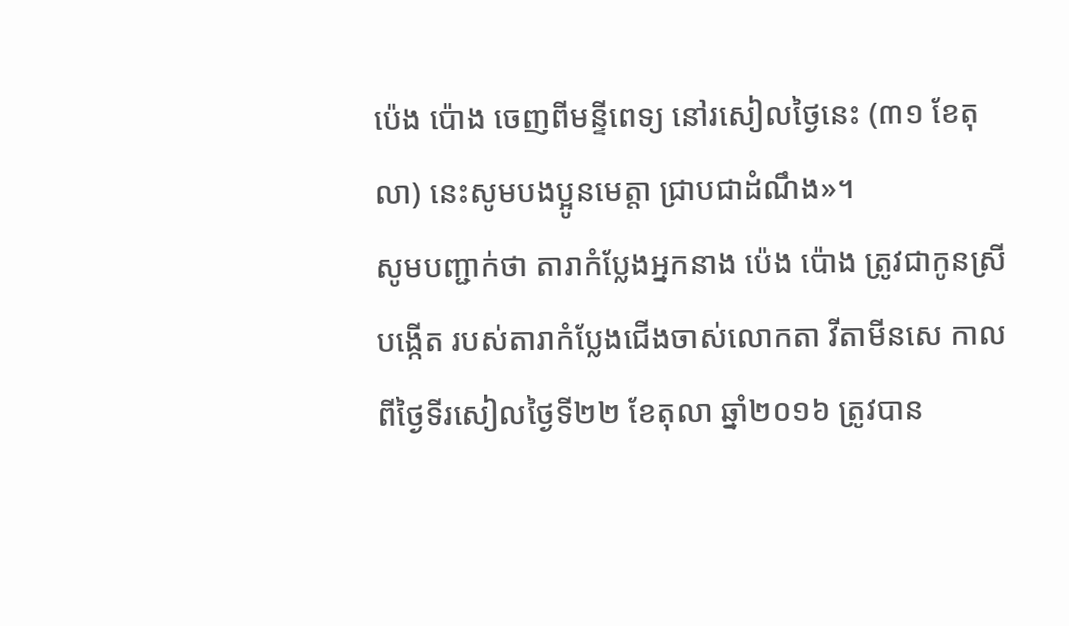ប៉េង ប៉ោង ចេញពីមន្ទីពេទ្យ នៅរសៀលថ្ងៃនេះ (៣១ ខែតុលា) នេះសូមបងប្អូនមេត្តា ជ្រាបជាដំណឹង»។
សូមបញ្ជាក់ថា តារាកំប្លែងអ្នកនាង ប៉េង ប៉ោង ត្រូវជាកូនស្រីបង្កើត របស់តារាកំប្លែងជើងចាស់លោកតា វីតាមីនសេ កាលពីថ្ងៃទីរសៀលថ្ងៃទី២២ ខែតុលា ឆ្នាំ២០១៦ ត្រូវបាន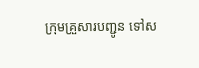ក្រុមគ្រួសារបញ្ជូន ទៅស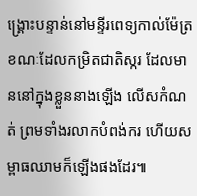ង្គ្រោះបន្ទាន់នៅមន្ទីរពេទ្យកាល់ម៉ែត្រ ខណៈដែលកម្រិតជាតិស្ករ ដែលមាននៅក្នុងខ្លួននាងឡើង លើសកំណត់ ព្រមទាំងរលាកបំពង់ករ ហើយសម្ពាធឈាមក៏ឡើងផងដែរ៕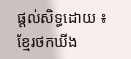ផ្តល់សិទ្ធដោយ ៖ ខ្មែរថកឃីង